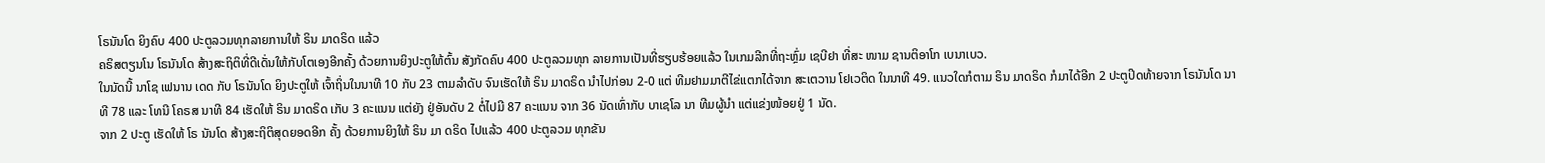ໂຣນັນໂດ ຍິງຄົບ 400 ປະຕູລວມທຸກລາຍການໃຫ້ ຣິນ ມາດຣິດ ແລ້ວ
ຄຣິສຕຽນໂນ ໂຣນັນໂດ ສ້າງສະຖິຕິທີ່ດີເດັ່ນໃຫ້ກັບໂຕເອງອີກຄັ້ງ ດ້ວຍການຍິງປະຕູໃຫ້ຕົ້ນ ສັງກັດຄົບ 400 ປະຕູລວມທຸກ ລາຍການເປັນທີ່ຮຽບຮ້ອຍແລ້ວ ໃນເກມລີກທີ່ຖະຫຼົ່ມ ເຊບີຢາ ທີ່ສະ ໜາມ ຊານຕິອາໂກ ເບນາເບວ.
ໃນນັດນີ້ ນາໂຊ ເຟນານ ເດດ ກັບ ໂຣນັນໂດ ຍິງປະຕູໃຫ້ ເຈົ້າຖິ່ນໃນນາທີ 10 ກັບ 23 ຕາມລຳດັບ ຈົນເຮັດໃຫ້ ຣິນ ມາດຣິດ ນຳໄປກ່ອນ 2-0 ແຕ່ ທີມຢາມມາຕີໄຂ່ແຕກໄດ້ຈາກ ສະເຕວານ ໂຢເວຕິດ ໃນນາທີ 49. ແນວໃດກໍຕາມ ຣິນ ມາດຣິດ ກໍມາໄດ້ອີກ 2 ປະຕູປິດທ້າຍຈາກ ໂຣນັນໂດ ນາທີ 78 ແລະ ໂທນີ ໂຄຣສ ນາທີ 84 ເຮັດໃຫ້ ຣິນ ມາດຣິດ ເກັບ 3 ຄະແນນ ແຕ່ຍັງ ຢູ່ອັນດັບ 2 ຕໍ່ໄປມີ 87 ຄະແນນ ຈາກ 36 ນັດເທົ່າກັບ ບາເຊໂລ ນາ ທີມຜູ້ນຳ ແຕ່ແຂ່ງໜ້ອຍຢູ່ 1 ນັດ.
ຈາກ 2 ປະຕູ ເຮັດໃຫ້ ໂຣ ນັນໂດ ສ້າງສະຖິຕິສຸດຍອດອີກ ຄັ້ງ ດ້ວຍການຍິງໃຫ້ ຣິນ ມາ ດຣິດ ໄປແລ້ວ 400 ປະຕູລວມ ທຸກຂັນ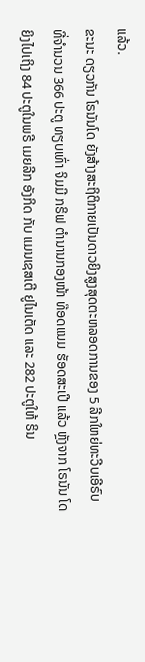ແລ້ວ.
ຂະນະ ດຽວກັນ ໂຣນັນໂດ ຍັງສ້າງສະຖິຕິກາຍເປັນດາວຍິງສູງສຸດຕະຫລອດການຂອງ 5 ລີກໃຫຍ່ທະວີບເອີຣົບ ທີ່ຈຳນວນ 366 ປະຕູ ທຽບເທົ່າ ຈິມມີ ກຣິຟ ຕຳນານກອງໜ້າ ທ໊ອດແນມ ຮັອດສະເປີ ແລ້ວ ຫຼັງຈາກ ໂຣນັນ ໂດ ຍິງໄປເຖິງ 84 ປະຕູໃນພຣີ ເມຍລີກ ອັງກິດ ກັບ ແມນເຊສເຕີ ຢູໄນເຕັດ ແລະ 282 ປະຕູໃຫ້ ຣິນ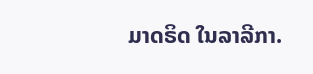ມາດຣິດ ໃນລາລີກາ.